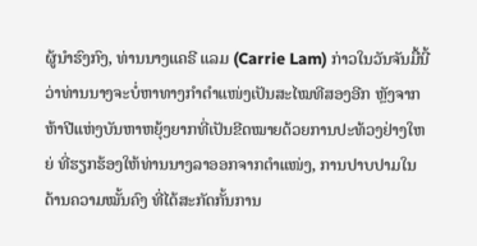ຜູ້ນໍາຮົງກົງ, ທ່ານນາງແຄຣີ ແລມ (Carrie Lam) ກ່າວໃນວັນຈັນມື້ນີ້ວ່າທ່ານນາງຈະບໍ່ຫາທາງກຳຕຳແໜ່ງເປັນສະໄໝທີສອງອີກ ຫຼັງຈາກຫ້າປີແຫ່ງບັນຫາຫຍຸ້ງຍາກທີ່ເປັນຂີດໝາຍດ້ວຍການປະທ້ວງຢ່າງໃຫຍ່ ທີ່ຮຽກຮ້ອງໃຫ້ທ່ານນາງລາອອກຈາກຕຳແໜ່ງ, ການປາບປາມໃນດ້ານຄວາມໝັ້ນຄົງ ທີ່ໄດ້ສະກັດກັ້ນການ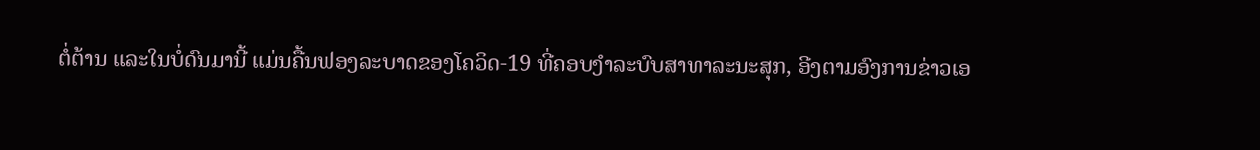ຕໍ່ຕ້ານ ແລະໃນບໍ່ດົນມານີ້ ແມ່ນຄື້ນຟອງລະບາດຂອງໂຄວິດ-19 ທີ່ຄອບງຳລະບົບສາທາລະນະສຸກ, ອີງຕາມອົງການຂ່າວເອ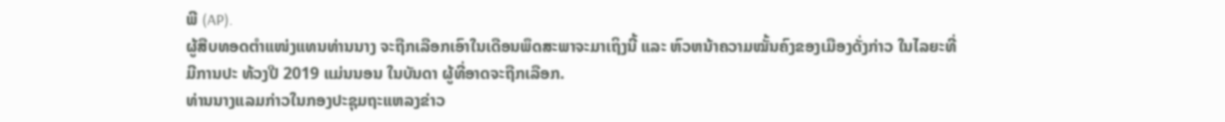ພີ (AP).
ຜູ້ສືບທອດຕຳແໜ່ງແທນທ່ານນາງ ຈະຖືກເລືອກເອົາໃນເດືອນພຶດສະພາຈະມາເຖິງນີ້ ແລະ ຫົວຫນ້າຄວາມໝັ້ນຄົງຂອງເມືອງດັ່ງກ່າວ ໃນໄລຍະທີ່ມີການປະ ທ້ວງປີ 2019 ແມ່ນນອນ ໃນບັນດາ ຜູ້ທີ່ອາດຈະຖືກເລືອກ.
ທ່ານນາງແລມກ່າວໃນກອງປະຊຸມຖະແຫລງຂ່າວ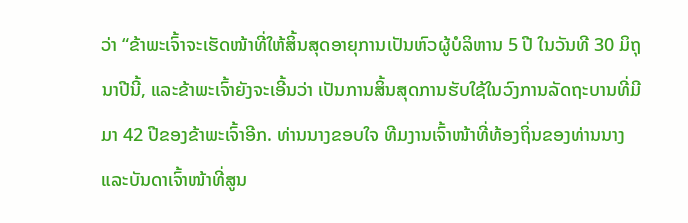ວ່າ “ຂ້າພະເຈົ້າຈະເຮັດໜ້າທີ່ໃຫ້ສິ້ນສຸດອາຍຸການເປັນຫົວຜູ້ບໍລິຫານ 5 ປີ ໃນວັນທີ 30 ມິຖຸນາປີນີ້, ແລະຂ້າພະເຈົ້າຍັງຈະເອີ້ນວ່າ ເປັນການສິ້ນສຸດການຮັບໃຊ້ໃນວົງການລັດຖະບານທີ່ມີມາ 42 ປີຂອງຂ້າພະເຈົ້າອີກ. ທ່ານນາງຂອບໃຈ ທີມງານເຈົ້າໜ້າທີ່ທ້ອງຖິ່ນຂອງທ່ານນາງ ແລະບັນດາເຈົ້າໜ້າທີ່ສູນ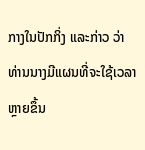ກາງໃນປັກກິ່ງ ແລະກ່າວ ວ່າ ທ່ານນາງມີແຜນທີ່ຈະໃຊ້ເວລາຫຼາຍຂຶ້ນ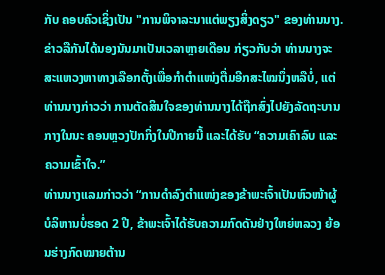ກັບ ຄອບຄົວເຊິ່ງເປັນ "ການພິຈາລະນາແຕ່ພຽງສິ່ງດຽວ" ຂອງທ່ານນາງ.
ຂ່າວລືກັນໄດ້ນອງນັນມາເປັນເວລາຫຼາຍເດືອນ ກ່ຽວກັບວ່າ ທ່ານນາງຈະສະແຫວງຫາທາງເລືອກຕັ້ງເພື່ອກຳຕຳແໜ່ງຕື່ມອີກສະໄໝນຶ່ງຫລືບໍ່, ແຕ່ທ່ານນາງກ່າວວ່າ ການຕັດສິນໃຈຂອງທ່ານນາງໄດ້ຖືກສົ່ງໄປຍັງລັດຖະບານກາງໃນນະ ຄອນຫຼວງປັກກິ່ງໃນປີກາຍນີ້ ແລະໄດ້ຮັບ “ຄວາມເຄົາລົບ ແລະຄວາມເຂົ້າໃຈ.”
ທ່ານນາງແລມກ່າວວ່າ “ການດຳລົງຕຳແໜ່ງຂອງຂ້າພະເຈົ້າເປັນຫົວໜ້າຜູ້ບໍລິຫານບໍ່ຮອດ 2 ປີ, ຂ້າພະເຈົ້າໄດ້ຮັບຄວາມກົດດັນຢ່າງໃຫຍ່ຫລວງ ຍ້ອນຮ່າງກົດໝາຍຕ້ານ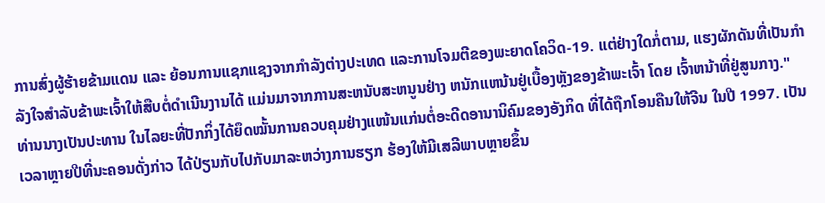ການສົ່ງຜູ້ຮ້າຍຂ້າມແດນ ແລະ ຍ້ອນການແຊກແຊງຈາກກຳລັງຕ່າງປະເທດ ແລະການໂຈມຕີຂອງພະຍາດໂຄວິດ-19. ແຕ່ຢ່າງໃດກໍ່ຕາມ, ແຮງຜັກດັນທີ່ເປັນກຳລັງໃຈສໍາລັບຂ້າພະເຈົ້າໃຫ້ສືບຕໍ່ດຳເນີນງານໄດ້ ແມ່ນມາຈາກການສະຫນັບສະຫນູນຢ່າງ ຫນັກແຫນ້ນຢູ່ເບື້ອງຫຼັງຂອງຂ້າພະເຈົ້າ ໂດຍ ເຈົ້າຫນ້າທີ່ຢູ່ສູນກາງ."
ທ່ານນາງເປັນປະທານ ໃນໄລຍະທີ່ປັກກິ່ງໄດ້ຍຶດໝັ້ນການຄວບຄຸມຢ່າງແໜ້ນແກ່ນຕໍ່ອະດີດອານານິຄົມຂອງອັງກິດ ທີ່ໄດ້ຖືກໂອນຄືນໃຫ້ຈີນ ໃນປີ 1997. ເປັນເວລາຫຼາຍປີທີ່ນະຄອນດັ່ງກ່າວ ໄດ້ປ່ຽນກັບໄປກັບມາລະຫວ່າງການຮຽກ ຮ້ອງໃຫ້ມີເສລີພາບຫຼາຍຂຶ້ນ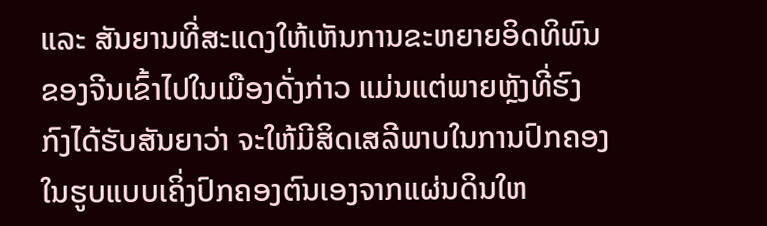ແລະ ສັນຍານທີ່ສະແດງໃຫ້ເຫັນການຂະຫຍາຍອິດທິພົນຂອງຈີນເຂົ້າໄປໃນເມືອງດັ່ງກ່າວ ແມ່ນແຕ່ພາຍຫຼັງທີ່ຮົງກົງໄດ້ຮັບສັນຍາວ່າ ຈະໃຫ້ມີສິດເສລີພາບໃນການປົກຄອງໃນຮູບແບບເຄິ່ງປົກຄອງຕົນເອງຈາກແຜ່ນດິນໃຫ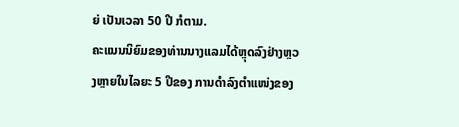ຍ່ ເປັນເວລາ 50 ປີ ກໍຕາມ.
ຄະແນນນິຍົມຂອງທ່ານນາງແລມໄດ້ຫຼຸດລົງຢ່າງຫຼວງຫຼາຍໃນໄລຍະ 5 ປີຂອງ ການດຳລົງຕຳແໜ່ງຂອງ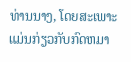ທ່ານນາງ, ໂດຍສະເພາະແມ່ນກ່ຽວກັບກົດຫມາ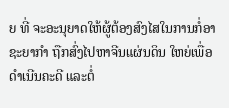ຍ ທີ່ ຈະອະນຸຍາດໃຫ້ຜູ້ຕ້ອງສົງໄສໃນການກໍ່ອາຊະຍາກໍາ ຖືກສົ່ງໄປຫາຈີນແຜ່ນດິນ ໃຫຍ່ເພື່ອດໍາເນີນຄະດີ ແລະຕໍ່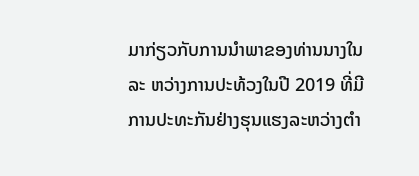ມາກ່ຽວກັບການນໍາພາຂອງທ່ານນາງໃນລະ ຫວ່າງການປະທ້ວງໃນປີ 2019 ທີ່ມີການປະທະກັນຢ່າງຮຸນແຮງລະຫວ່າງຕໍາ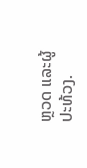ຫຼວດ ແລະຜູ້ປະທ້ວງ.